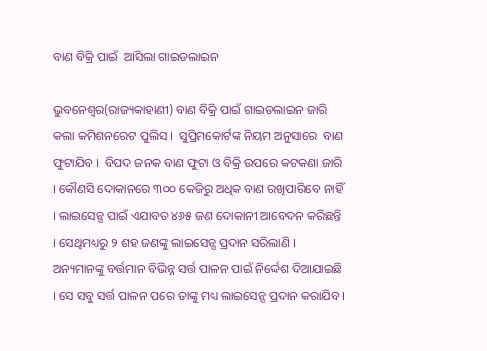ବାଣ ବିକ୍ରି ପାଇଁ  ଆସିଲା ଗାଇଡଲାଇନ

ଭୁବନେଶ୍ୱର(ରାଜ୍ୟକାହାଣୀ) ବାଣ ବିକ୍ରି ପାଇଁ ଗାଇଡଲାଇନ ଜାରି କଲା କମିଶନରେଟ ପୁଲିସ ।  ସୁପ୍ରିମକୋର୍ଟଙ୍କ ନିୟମ ଅନୁସାରେ  ବାଣ ଫୁଟାଯିବ ।  ବିପଦ ଜନକ ବାଣ ଫୁଟା ଓ ବିକ୍ରି ଉପରେ କଟକଣା ଜାରି । କୌଣସି ଦୋକାନରେ ୩୦୦ କେଜିରୁ ଅଧିକ ବାଣ ରଖିପାରିବେ ନାହିଁ । ଲାଇସେନ୍ସ ପାଇଁ ଏଯାବତ ୪୬୫ ଜଣ ଦୋକାନୀ ଆବେଦନ କରିଛନ୍ତି । ସେଥିମଧ୍ୟରୁ ୨ ଶହ ଜଣଙ୍କୁ ଲାଇସେନ୍ସ ପ୍ରଦାନ ସରିଲାଣି । ଅନ୍ୟମାନଙ୍କୁ ବର୍ତ୍ତମାନ ବିଭିନ୍ନ ସର୍ତ୍ତ ପାଳନ ପାଇଁ ନିର୍ଦ୍ଦେଶ ଦିଆଯାଇଛି । ସେ ସବୁ ସର୍ତ୍ତ ପାଳନ ପରେ ତାଙ୍କୁ ମଧ୍ୟ ଲାଇସେନ୍ସ ପ୍ରଦାନ କରାଯିବ ।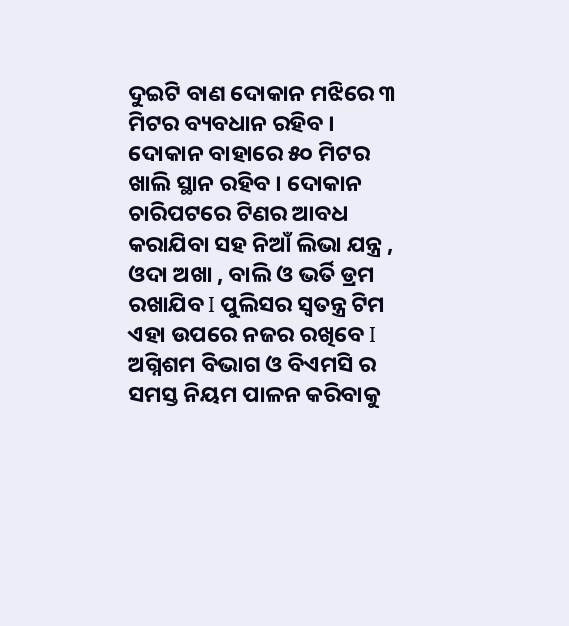ଦୁଇଟି ବାଣ ଦୋକାନ ମଝିରେ ୩ ମିଟର ବ୍ୟବଧାନ ରହିବ । ଦୋକାନ ବାହାରେ ୫୦ ମିଟର ଖାଲି ସ୍ଥାନ ରହିବ । ଦୋକାନ ଚାରିପଟରେ ଟିଣର ଆବଧ କରାଯିବା ସହ ନିଆଁ ଲିଭା ଯନ୍ତ୍ର , ଓଦା ଅଖା , ବାଲି ଓ ଭର୍ତି ଡ୍ରମ ରଖାଯିବ I ପୁଲିସର ସ୍ୱତନ୍ତ୍ର ଟିମ ଏହା ଉପରେ ନଜର ରଖିବେ I  ଅଗ୍ନିଶମ ବିଭାଗ ଓ ବିଏମସି ର ସମସ୍ତ ନିୟମ ପାଳନ କରିବାକୁ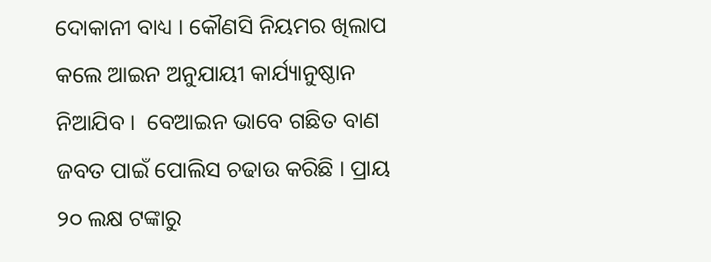ଦୋକାନୀ ବାଧ୍ୟ । କୌଣସି ନିୟମର ଖିଲାପ କଲେ ଆଇନ ଅନୁଯାୟୀ କାର୍ଯ୍ୟାନୁଷ୍ଠାନ ନିଆଯିବ ।  ବେଆଇନ ଭାବେ ଗଛିତ ବାଣ ଜବତ ପାଇଁ ପୋଲିସ ଚଢାଉ କରିଛି । ପ୍ରାୟ ୨୦ ଲକ୍ଷ ଟଙ୍କାରୁ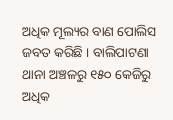ଅଧିକ ମୂଲ୍ୟର ବାଣ ପୋଲିସ ଜବତ କରିଛି । ବାଲିପାଟଣା ଥାନା ଅଞ୍ଚଳରୁ ୧୫୦ କେଜିରୁ ଅଧିକ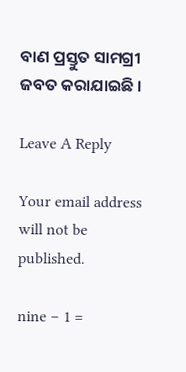ବାଣ ପ୍ରସ୍ତୁତ ସାମଗ୍ରୀ ଜବତ କରାଯାଇଛି ।

Leave A Reply

Your email address will not be published.

nine − 1 =